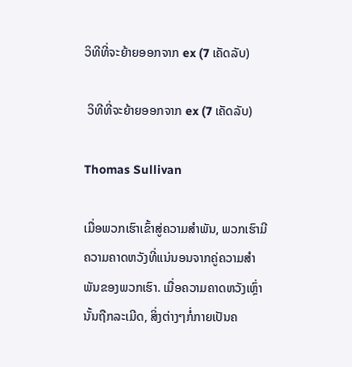ວິທີທີ່ຈະຍ້າຍອອກຈາກ ex (7 ເຄັດລັບ)

 ວິທີທີ່ຈະຍ້າຍອອກຈາກ ex (7 ເຄັດລັບ)

Thomas Sullivan

ເມື່ອພວກເຮົາເຂົ້າສູ່ຄວາມສຳພັນ, ພວກເຮົາມີຄວາມຄາດຫວັງທີ່ແນ່ນອນຈາກຄູ່ຄວາມສຳພັນຂອງພວກເຮົາ. ເມື່ອຄວາມຄາດຫວັງເຫຼົ່ານັ້ນຖືກລະເມີດ, ສິ່ງຕ່າງໆກໍ່ກາຍເປັນຄ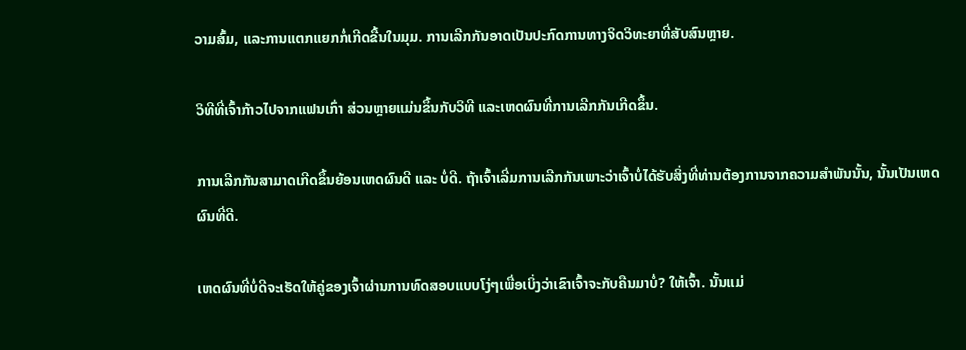ວາມສົ້ມ, ແລະການແຕກແຍກກໍ່ເກີດຂື້ນໃນມຸມ. ການເລີກກັນອາດເປັນປະກົດການທາງຈິດວິທະຍາທີ່ສັບສົນຫຼາຍ.

ວິທີທີ່ເຈົ້າກ້າວໄປຈາກແຟນເກົ່າ ສ່ວນຫຼາຍແມ່ນຂຶ້ນກັບວິທີ ແລະເຫດຜົນທີ່ການເລີກກັນເກີດຂຶ້ນ.

ການເລີກກັນສາມາດເກີດຂຶ້ນຍ້ອນເຫດຜົນດີ ແລະ ບໍ່ດີ. ຖ້າເຈົ້າເລີ່ມການເລີກກັນເພາະວ່າເຈົ້າບໍ່ໄດ້ຮັບສິ່ງທີ່ທ່ານຕ້ອງການຈາກຄວາມສຳພັນນັ້ນ, ນັ້ນເປັນເຫດຜົນທີ່ດີ.

ເຫດຜົນທີ່ບໍ່ດີຈະເຮັດໃຫ້ຄູ່ຂອງເຈົ້າຜ່ານການທົດສອບແບບໂງ່ໆເພື່ອເບິ່ງວ່າເຂົາເຈົ້າຈະກັບຄືນມາບໍ່? ໃຫ້ເຈົ້າ. ນັ້ນແມ່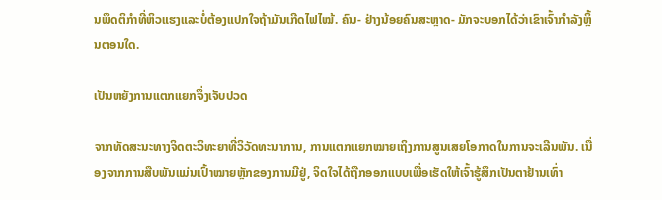ນພຶດຕິກຳທີ່ຫິວແຮງແລະບໍ່ຕ້ອງແປກໃຈຖ້າມັນເກີດໄຟໄໝ້. ຄົນ- ຢ່າງນ້ອຍຄົນສະຫຼາດ- ມັກຈະບອກໄດ້ວ່າເຂົາເຈົ້າກຳລັງຫຼິ້ນຕອນໃດ.

ເປັນຫຍັງການແຕກແຍກຈຶ່ງເຈັບປວດ

ຈາກທັດສະນະທາງຈິດຕະວິທະຍາທີ່ວິວັດທະນາການ, ການແຕກແຍກໝາຍເຖິງການສູນເສຍໂອກາດໃນການຈະເລີນພັນ. ເນື່ອງຈາກການສືບພັນແມ່ນເປົ້າໝາຍຫຼັກຂອງການມີຢູ່, ຈິດໃຈໄດ້ຖືກອອກແບບເພື່ອເຮັດໃຫ້ເຈົ້າຮູ້ສຶກເປັນຕາຢ້ານເທົ່າ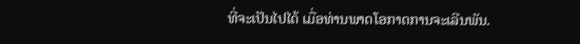ທີ່ຈະເປັນໄປໄດ້ ເມື່ອທ່ານພາດໂອກາດການຈະເລີນພັນ.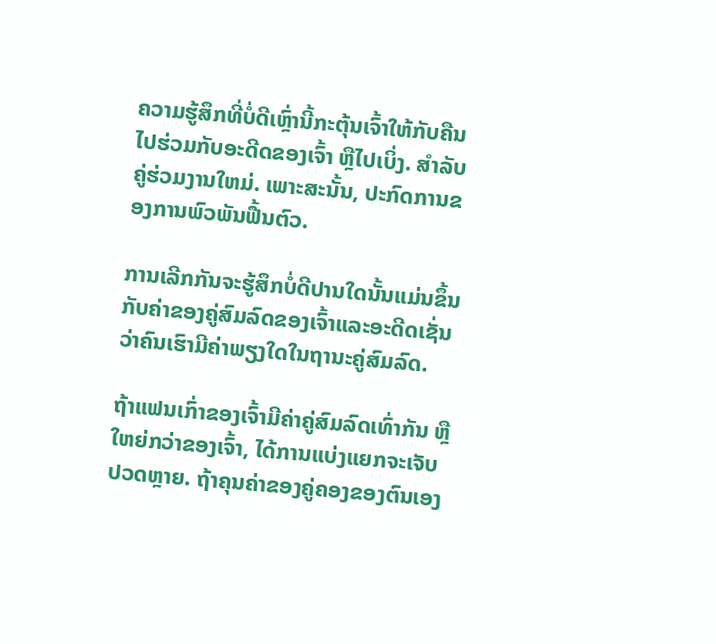ຄວາມຮູ້ສຶກທີ່ບໍ່ດີເຫຼົ່ານີ້ກະຕຸ້ນເຈົ້າໃຫ້ກັບຄືນໄປຮ່ວມກັບອະດີດຂອງເຈົ້າ ຫຼືໄປເບິ່ງ. ສໍາລັບຄູ່ຮ່ວມງານໃຫມ່. ເພາະສະນັ້ນ, ປະກົດການຂອງການພົວພັນຟື້ນຕົວ.

ການເລີກກັນຈະຮູ້ສຶກບໍ່ດີປານໃດນັ້ນແມ່ນຂຶ້ນກັບຄ່າຂອງຄູ່ສົມລົດຂອງເຈົ້າແລະອະດີດເຊັ່ນວ່າຄົນເຮົາມີຄ່າພຽງໃດໃນຖານະຄູ່ສົມລົດ.

ຖ້າແຟນເກົ່າຂອງເຈົ້າມີຄ່າຄູ່ສົມລົດເທົ່າກັນ ຫຼືໃຫຍ່ກວ່າຂອງເຈົ້າ, ໄດ້ການແບ່ງແຍກຈະເຈັບປວດຫຼາຍ. ຖ້າຄຸນຄ່າຂອງຄູ່ຄອງຂອງຕົນເອງ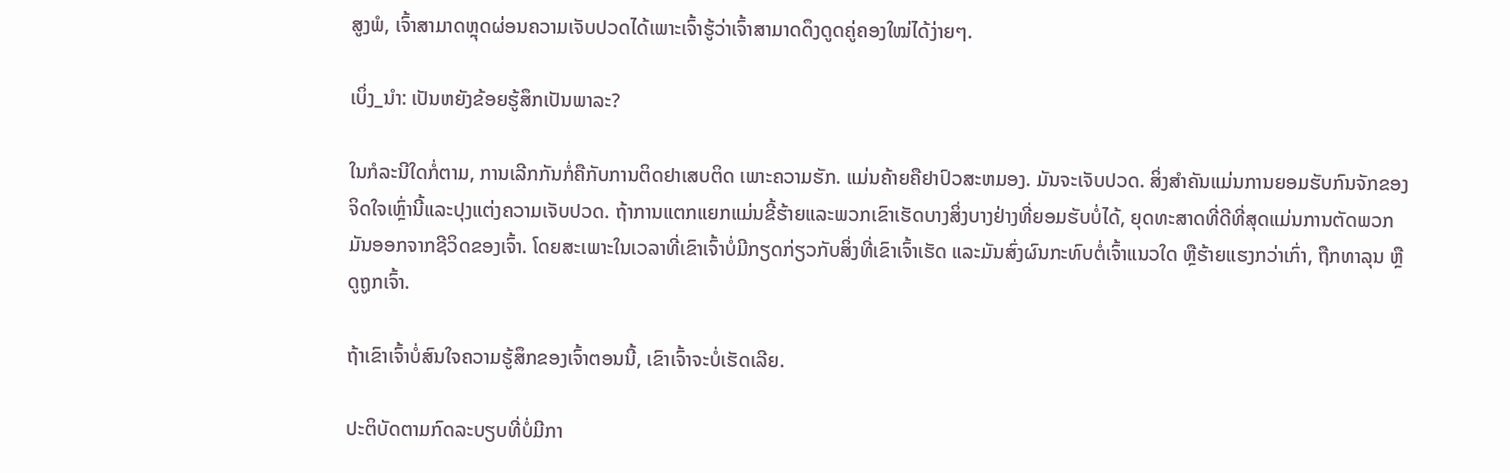ສູງພໍ, ເຈົ້າສາມາດຫຼຸດຜ່ອນຄວາມເຈັບປວດໄດ້ເພາະເຈົ້າຮູ້ວ່າເຈົ້າສາມາດດຶງດູດຄູ່ຄອງໃໝ່ໄດ້ງ່າຍໆ.

ເບິ່ງ_ນຳ: ເປັນຫຍັງຂ້ອຍຮູ້ສຶກເປັນພາລະ?

ໃນກໍລະນີໃດກໍ່ຕາມ, ການເລີກກັນກໍ່ຄືກັບການຕິດຢາເສບຕິດ ເພາະຄວາມຮັກ. ແມ່ນຄ້າຍຄືຢາປົວສະຫມອງ. ມັນຈະເຈັບປວດ. ສິ່ງສໍາຄັນແມ່ນການຍອມຮັບກົນຈັກຂອງຈິດໃຈເຫຼົ່ານີ້ແລະປຸງແຕ່ງຄວາມເຈັບປວດ. ຖ້າການແຕກແຍກແມ່ນຂີ້ຮ້າຍແລະພວກເຂົາເຮັດບາງສິ່ງບາງຢ່າງທີ່ຍອມຮັບບໍ່ໄດ້, ຍຸດທະສາດທີ່ດີທີ່ສຸດແມ່ນການຕັດພວກມັນອອກຈາກຊີວິດຂອງເຈົ້າ. ໂດຍສະເພາະໃນເວລາທີ່ເຂົາເຈົ້າບໍ່ມີກຽດກ່ຽວກັບສິ່ງທີ່ເຂົາເຈົ້າເຮັດ ແລະມັນສົ່ງຜົນກະທົບຕໍ່ເຈົ້າແນວໃດ ຫຼືຮ້າຍແຮງກວ່າເກົ່າ, ຖືກທາລຸນ ຫຼືດູຖູກເຈົ້າ.

ຖ້າເຂົາເຈົ້າບໍ່ສົນໃຈຄວາມຮູ້ສຶກຂອງເຈົ້າຕອນນີ້, ເຂົາເຈົ້າຈະບໍ່ເຮັດເລີຍ.

ປະຕິບັດຕາມກົດລະບຽບທີ່ບໍ່ມີກາ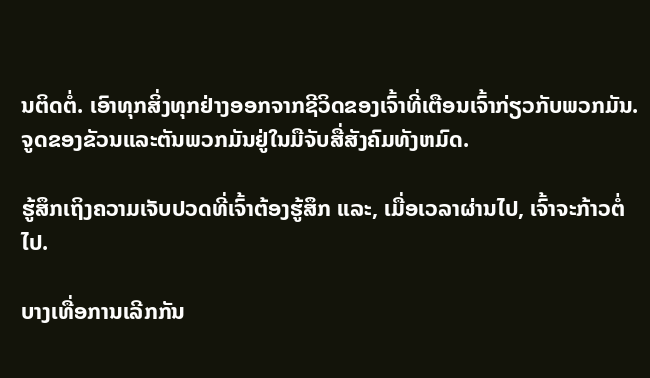ນຕິດຕໍ່. ເອົາທຸກສິ່ງທຸກຢ່າງອອກຈາກຊີວິດຂອງເຈົ້າທີ່ເຕືອນເຈົ້າກ່ຽວກັບພວກມັນ. ຈູດຂອງຂັວນແລະຕັນພວກມັນຢູ່ໃນມືຈັບສື່ສັງຄົມທັງຫມົດ.

ຮູ້ສຶກເຖິງຄວາມເຈັບປວດທີ່ເຈົ້າຕ້ອງຮູ້ສຶກ ແລະ, ເມື່ອເວລາຜ່ານໄປ, ເຈົ້າຈະກ້າວຕໍ່ໄປ.

ບາງເທື່ອການເລີກກັນ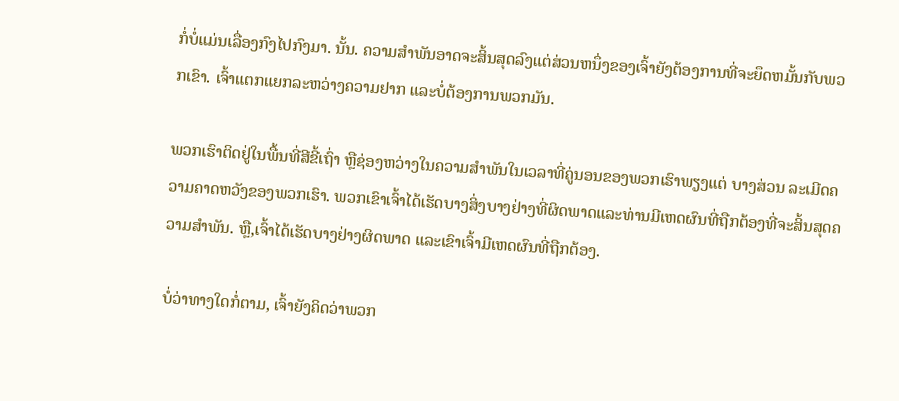ກໍ່ບໍ່ແມ່ນເລື່ອງກົງໄປກົງມາ. ນັ້ນ. ຄວາມສໍາພັນອາດຈະສິ້ນສຸດລົງແຕ່ສ່ວນຫນຶ່ງຂອງເຈົ້າຍັງຕ້ອງການທີ່ຈະຍຶດຫມັ້ນກັບພວກເຂົາ. ເຈົ້າແຕກແຍກລະຫວ່າງຄວາມຢາກ ແລະບໍ່ຕ້ອງການພວກມັນ.

ພວກເຮົາຕິດຢູ່ໃນພື້ນທີ່ສີຂີ້ເຖົ່າ ຫຼືຊ່ອງຫວ່າງໃນຄວາມສຳພັນໃນເວລາທີ່ຄູ່ນອນຂອງພວກເຮົາພຽງແຕ່ ບາງສ່ວນ ລະເມີດຄວາມຄາດຫວັງຂອງພວກເຮົາ. ພວກເຂົາເຈົ້າໄດ້ເຮັດບາງສິ່ງບາງຢ່າງທີ່ຜິດພາດແລະທ່ານມີເຫດຜົນທີ່ຖືກຕ້ອງທີ່ຈະສິ້ນສຸດຄວາມສໍາພັນ. ຫຼື,ເຈົ້າໄດ້ເຮັດບາງຢ່າງຜິດພາດ ແລະເຂົາເຈົ້າມີເຫດຜົນທີ່ຖືກຕ້ອງ.

ບໍ່ວ່າທາງໃດກໍ່ຕາມ, ເຈົ້າຍັງຄິດວ່າພວກ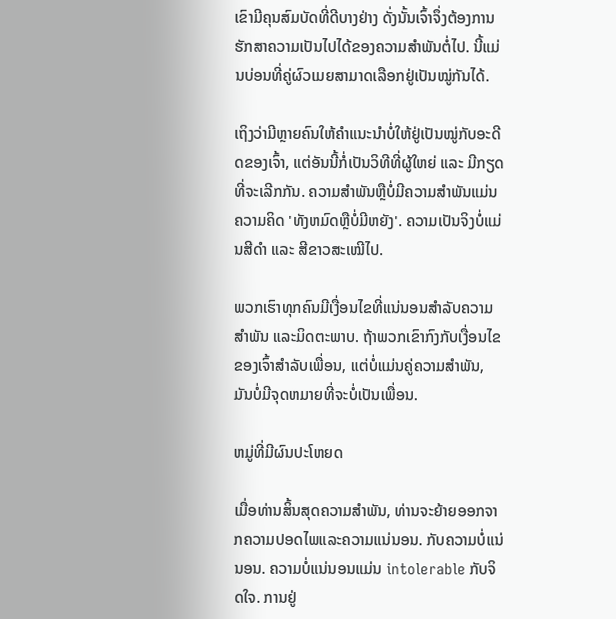ເຂົາມີຄຸນສົມບັດທີ່ດີບາງຢ່າງ ດັ່ງນັ້ນເຈົ້າຈຶ່ງຕ້ອງການຮັກສາຄວາມເປັນໄປໄດ້ຂອງຄວາມສໍາພັນຕໍ່ໄປ. ນີ້ແມ່ນບ່ອນທີ່ຄູ່ຜົວເມຍສາມາດເລືອກຢູ່ເປັນໝູ່ກັນໄດ້.

ເຖິງວ່າມີຫຼາຍຄົນໃຫ້ຄຳແນະນຳບໍ່ໃຫ້ຢູ່ເປັນໝູ່ກັບອະດີດຂອງເຈົ້າ, ແຕ່ອັນນີ້ກໍ່ເປັນວິທີທີ່ຜູ້ໃຫຍ່ ແລະ ມີກຽດທີ່ຈະເລີກກັນ. ຄວາມສໍາພັນຫຼືບໍ່ມີຄວາມສໍາພັນແມ່ນຄວາມຄິດ 'ທັງຫມົດຫຼືບໍ່ມີຫຍັງ'. ຄວາມເປັນຈິງບໍ່ແມ່ນສີດຳ ແລະ ສີຂາວສະເໝີໄປ.

ພວກເຮົາທຸກຄົນມີເງື່ອນໄຂທີ່ແນ່ນອນສຳລັບຄວາມສຳພັນ ແລະມິດຕະພາບ. ຖ້າພວກເຂົາກົງກັບເງື່ອນໄຂຂອງເຈົ້າສໍາລັບເພື່ອນ, ແຕ່ບໍ່ແມ່ນຄູ່ຄວາມສໍາພັນ, ມັນບໍ່ມີຈຸດຫມາຍທີ່ຈະບໍ່ເປັນເພື່ອນ.

ຫມູ່ທີ່ມີຜົນປະໂຫຍດ

ເມື່ອທ່ານສິ້ນສຸດຄວາມສໍາພັນ, ທ່ານຈະຍ້າຍອອກຈາກຄວາມປອດໄພແລະຄວາມແນ່ນອນ. ກັບຄວາມບໍ່ແນ່ນອນ. ຄວາມບໍ່ແນ່ນອນແມ່ນ intolerable ກັບຈິດໃຈ. ການຢູ່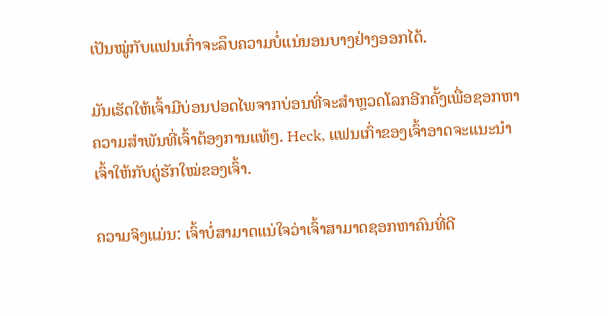ເປັນໝູ່ກັບແຟນເກົ່າຈະລຶບຄວາມບໍ່ແນ່ນອນບາງຢ່າງອອກໄດ້.

ມັນເຮັດໃຫ້ເຈົ້າມີບ່ອນປອດໄພຈາກບ່ອນທີ່ຈະສຳຫຼວດໂລກອີກຄັ້ງເພື່ອຊອກຫາຄວາມສຳພັນທີ່ເຈົ້າຕ້ອງການແທ້ໆ. Heck, ແຟນເກົ່າຂອງເຈົ້າອາດຈະແນະນຳເຈົ້າໃຫ້ກັບຄູ່ຮັກໃໝ່ຂອງເຈົ້າ.

ຄວາມຈິງແມ່ນ: ເຈົ້າບໍ່ສາມາດແນ່ໃຈວ່າເຈົ້າສາມາດຊອກຫາຄົນທີ່ດີ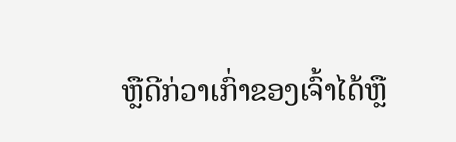ຫຼືດີກ່ວາເກົ່າຂອງເຈົ້າໄດ້ຫຼື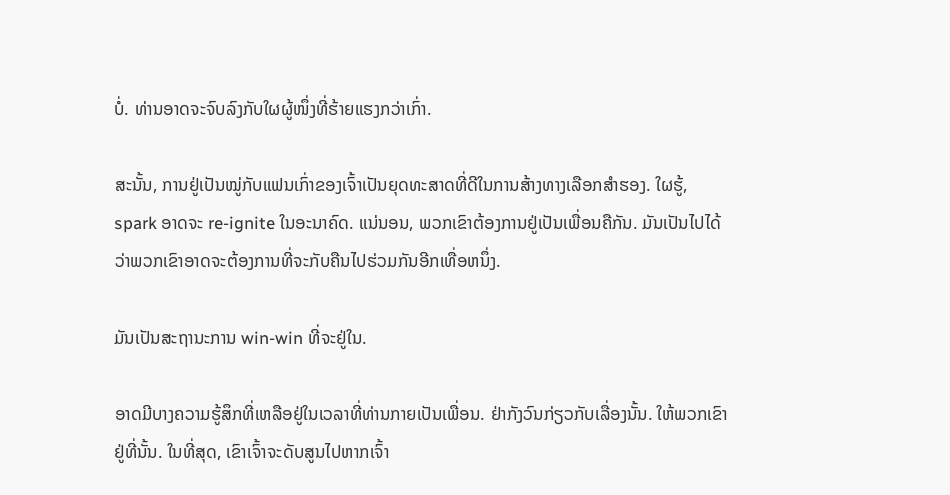ບໍ່. ທ່ານອາດຈະຈົບລົງກັບໃຜຜູ້ໜຶ່ງທີ່ຮ້າຍແຮງກວ່າເກົ່າ.

ສະນັ້ນ, ການຢູ່ເປັນໝູ່ກັບແຟນເກົ່າຂອງເຈົ້າເປັນຍຸດທະສາດທີ່ດີໃນການສ້າງທາງເລືອກສຳຮອງ. ໃຜຮູ້, spark ອາດຈະ re-ignite ໃນອະນາຄົດ. ແນ່ນອນ, ພວກເຂົາຕ້ອງການຢູ່ເປັນເພື່ອນຄືກັນ. ມັນເປັນໄປໄດ້ວ່າພວກເຂົາອາດຈະຕ້ອງການທີ່ຈະກັບຄືນໄປຮ່ວມກັນອີກເທື່ອຫນຶ່ງ.

ມັນເປັນສະຖານະການ win-win ທີ່ຈະຢູ່ໃນ.

ອາດມີບາງຄວາມຮູ້ສຶກທີ່ເຫລືອຢູ່ໃນເວລາທີ່ທ່ານກາຍເປັນເພື່ອນ. ຢ່າກັງວົນກ່ຽວກັບເລື່ອງນັ້ນ. ໃຫ້ພວກເຂົາຢູ່ທີ່ນັ້ນ. ໃນທີ່ສຸດ, ເຂົາເຈົ້າຈະດັບສູນໄປຫາກເຈົ້າ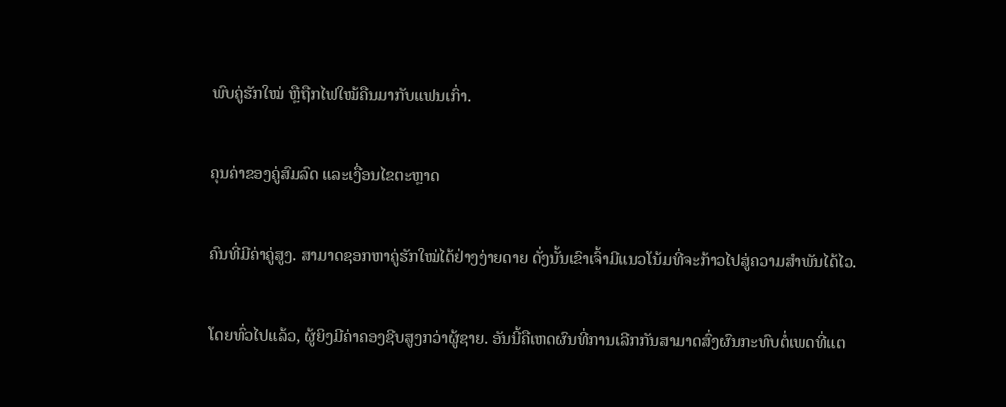ພົບຄູ່ຮັກໃໝ່ ຫຼືຖືກໄຟໃໝ້ຄືນມາກັບແຟນເກົ່າ.

ຄຸນຄ່າຂອງຄູ່ສົມລົດ ແລະເງື່ອນໄຂຕະຫຼາດ

ຄົນທີ່ມີຄ່າຄູ່ສູງ. ສາມາດຊອກຫາຄູ່ຮັກໃໝ່ໄດ້ຢ່າງງ່າຍດາຍ ດັ່ງນັ້ນເຂົາເຈົ້າມີແນວໂນ້ມທີ່ຈະກ້າວໄປສູ່ຄວາມສຳພັນໄດ້ໄວ.

ໂດຍທົ່ວໄປແລ້ວ, ຜູ້ຍິງມີຄ່າຄອງຊີບສູງກວ່າຜູ້ຊາຍ. ອັນນີ້ຄືເຫດຜົນທີ່ການເລີກກັນສາມາດສົ່ງຜົນກະທົບຕໍ່ເພດທີ່ແຕ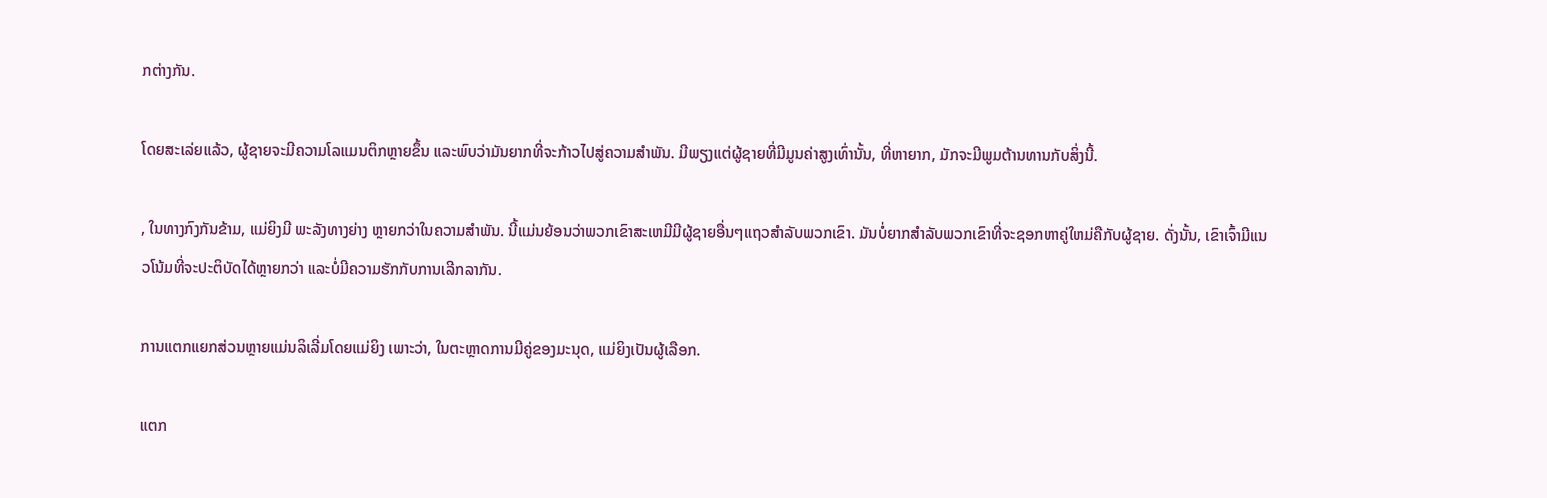ກຕ່າງກັນ.

ໂດຍສະເລ່ຍແລ້ວ, ຜູ້ຊາຍຈະມີຄວາມໂລແມນຕິກຫຼາຍຂຶ້ນ ແລະພົບວ່າມັນຍາກທີ່ຈະກ້າວໄປສູ່ຄວາມສຳພັນ. ມີພຽງແຕ່ຜູ້ຊາຍທີ່ມີມູນຄ່າສູງເທົ່ານັ້ນ, ທີ່ຫາຍາກ, ມັກຈະມີພູມຕ້ານທານກັບສິ່ງນີ້.

, ໃນທາງກົງກັນຂ້າມ, ແມ່ຍິງມີ ພະລັງທາງຍ່າງ ຫຼາຍກວ່າໃນຄວາມສໍາພັນ. ນີ້ແມ່ນຍ້ອນວ່າພວກເຂົາສະເຫມີມີຜູ້ຊາຍອື່ນໆແຖວສໍາລັບພວກເຂົາ. ມັນບໍ່ຍາກສໍາລັບພວກເຂົາທີ່ຈະຊອກຫາຄູ່ໃຫມ່ຄືກັບຜູ້ຊາຍ. ດັ່ງນັ້ນ, ເຂົາເຈົ້າມີແນວໂນ້ມທີ່ຈະປະຕິບັດໄດ້ຫຼາຍກວ່າ ແລະບໍ່ມີຄວາມຮັກກັບການເລີກລາກັນ.

ການແຕກແຍກສ່ວນຫຼາຍແມ່ນລິເລີ່ມໂດຍແມ່ຍິງ ເພາະວ່າ, ໃນຕະຫຼາດການມີຄູ່ຂອງມະນຸດ, ແມ່ຍິງເປັນຜູ້ເລືອກ.

ແຕກ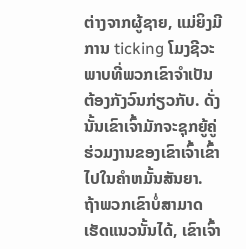ຕ່າງຈາກຜູ້ຊາຍ, ແມ່ຍິງມີການ ticking ໂມງຊີວະພາບທີ່ພວກເຂົາຈໍາເປັນຕ້ອງກັງວົນກ່ຽວກັບ. ດັ່ງນັ້ນເຂົາເຈົ້າມັກຈະຊຸກຍູ້ຄູ່ຮ່ວມງານຂອງເຂົາເຈົ້າເຂົ້າໄປໃນຄໍາຫມັ້ນສັນຍາ. ຖ້າພວກເຂົາບໍ່ສາມາດເຮັດແນວນັ້ນໄດ້, ເຂົາເຈົ້າ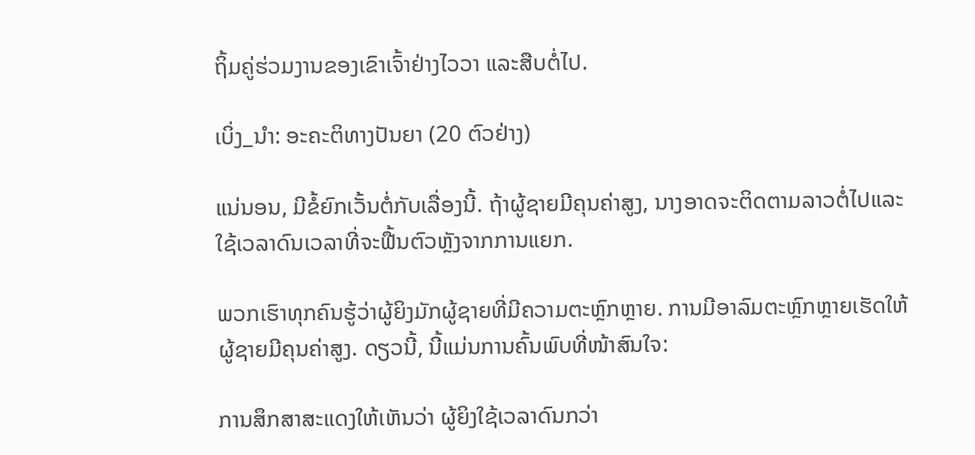ຖິ້ມຄູ່ຮ່ວມງານຂອງເຂົາເຈົ້າຢ່າງໄວວາ ແລະສືບຕໍ່ໄປ.

ເບິ່ງ_ນຳ: ອະຄະຕິທາງປັນຍາ (20 ຕົວຢ່າງ)

ແນ່ນອນ, ມີຂໍ້ຍົກເວັ້ນຕໍ່ກັບເລື່ອງນີ້. ຖ້າຜູ້ຊາຍມີຄຸນຄ່າສູງ, ນາງອາດຈະຕິດຕາມລາວຕໍ່ໄປແລະໃຊ້ເວລາດົນເວລາທີ່ຈະຟື້ນຕົວຫຼັງຈາກການແຍກ.

ພວກເຮົາທຸກຄົນຮູ້ວ່າຜູ້ຍິງມັກຜູ້ຊາຍທີ່ມີຄວາມຕະຫຼົກຫຼາຍ. ການມີອາລົມຕະຫຼົກຫຼາຍເຮັດໃຫ້ຜູ້ຊາຍມີຄຸນຄ່າສູງ. ດຽວນີ້, ນີ້ແມ່ນການຄົ້ນພົບທີ່ໜ້າສົນໃຈ:

ການສຶກສາສະແດງໃຫ້ເຫັນວ່າ ຜູ້ຍິງໃຊ້ເວລາດົນກວ່າ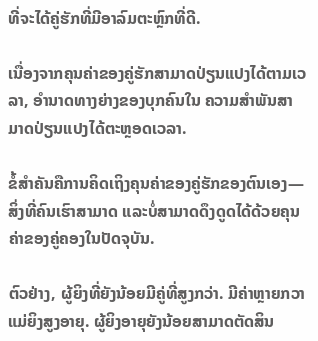ທີ່ຈະໄດ້ຄູ່ຮັກທີ່ມີອາລົມຕະຫຼົກທີ່ດີ.

ເນື່ອງຈາກຄຸນຄ່າຂອງຄູ່ຮັກສາມາດປ່ຽນແປງໄດ້ຕາມເວລາ, ອຳນາດທາງຍ່າງຂອງບຸກຄົນໃນ ຄວາມສຳພັນສາມາດປ່ຽນແປງໄດ້ຕະຫຼອດເວລາ.

ຂໍ້ສຳຄັນຄືການຄິດເຖິງຄຸນຄ່າຂອງຄູ່ຮັກຂອງຕົນເອງ—ສິ່ງທີ່ຄົນເຮົາສາມາດ ແລະບໍ່ສາມາດດຶງດູດໄດ້ດ້ວຍຄຸນຄ່າຂອງຄູ່ຄອງໃນປັດຈຸບັນ.

ຕົວຢ່າງ, ຜູ້ຍິງທີ່ຍັງນ້ອຍມີຄູ່ທີ່ສູງກວ່າ. ມີຄ່າຫຼາຍກວາແມ່ຍິງສູງອາຍຸ. ຜູ້ຍິງອາຍຸຍັງນ້ອຍສາມາດຕັດສິນ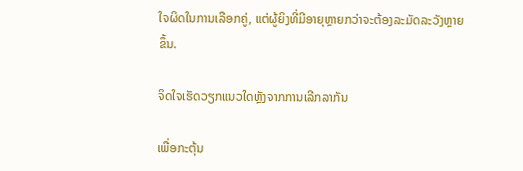ໃຈຜິດໃນການເລືອກຄູ່, ແຕ່ຜູ້ຍິງທີ່ມີອາຍຸຫຼາຍກວ່າຈະຕ້ອງລະມັດລະວັງຫຼາຍຂຶ້ນ.

ຈິດໃຈເຮັດວຽກແນວໃດຫຼັງຈາກການເລີກລາກັນ

ເພື່ອກະຕຸ້ນ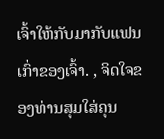ເຈົ້າໃຫ້ກັບມາກັບແຟນເກົ່າຂອງເຈົ້າ. , ຈິດໃຈຂອງທ່ານສຸມໃສ່ຄຸນ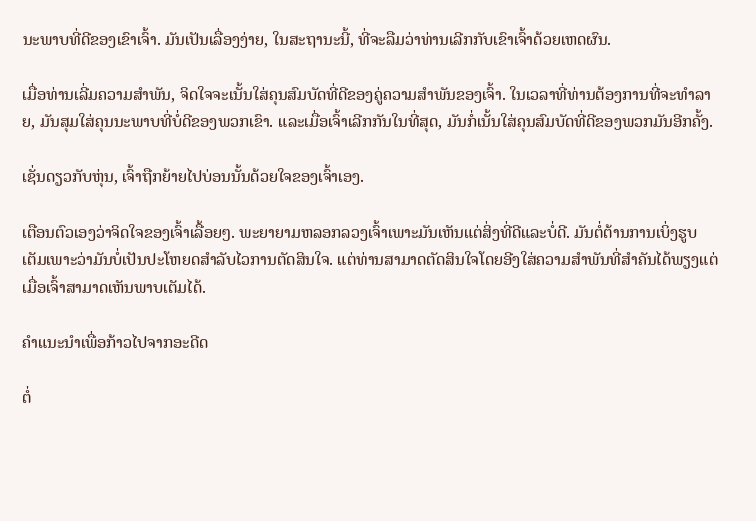ນະພາບທີ່ດີຂອງເຂົາເຈົ້າ. ມັນເປັນເລື່ອງງ່າຍ, ໃນສະຖານະນີ້, ທີ່ຈະລືມວ່າທ່ານເລີກກັບເຂົາເຈົ້າດ້ວຍເຫດຜົນ.

ເມື່ອທ່ານເລີ່ມຄວາມສໍາພັນ, ຈິດໃຈຈະເນັ້ນໃສ່ຄຸນສົມບັດທີ່ດີຂອງຄູ່ຄວາມສຳພັນຂອງເຈົ້າ. ໃນເວລາທີ່ທ່ານຕ້ອງການທີ່ຈະທໍາລາຍ, ມັນສຸມໃສ່ຄຸນນະພາບທີ່ບໍ່ດີຂອງພວກເຂົາ. ແລະເມື່ອເຈົ້າເລີກກັນໃນທີ່ສຸດ, ມັນກໍ່ເນັ້ນໃສ່ຄຸນສົມບັດທີ່ດີຂອງພວກມັນອີກຄັ້ງ.

ເຊັ່ນດຽວກັບຫຸ່ນ, ເຈົ້າຖືກຍ້າຍໄປບ່ອນນັ້ນດ້ວຍໃຈຂອງເຈົ້າເອງ.

ເຕືອນຕົວເອງວ່າຈິດໃຈຂອງເຈົ້າເລື້ອຍໆ. ພະຍາຍາມຫລອກລວງເຈົ້າເພາະມັນເຫັນແຕ່ສິ່ງທີ່ດີແລະບໍ່ດີ. ມັນຕໍ່ຕ້ານການເບິ່ງຮູບເຕັມເພາະວ່າມັນບໍ່ເປັນປະໂຫຍດສໍາລັບໄວການຕັດສິນໃຈ. ແຕ່ທ່ານສາມາດຕັດສິນໃຈໂດຍອີງໃສ່ຄວາມສຳພັນທີ່ສຳຄັນໄດ້ພຽງແຕ່ເມື່ອເຈົ້າສາມາດເຫັນພາບເຕັມໄດ້.

ຄຳແນະນຳເພື່ອກ້າວໄປຈາກອະດີດ

ຕໍ່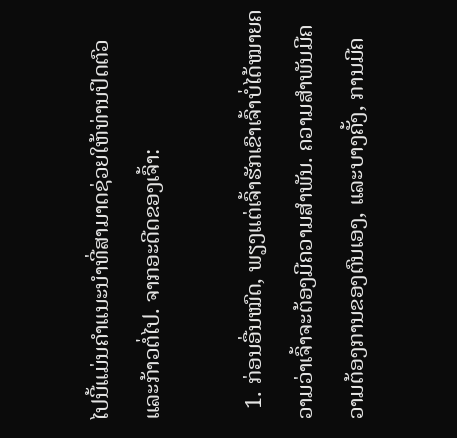ໄປນີ້ແມ່ນຄຳແນະນຳທີ່ສາມາດຊ່ວຍໃຫ້ທ່ານປິດຕົວ ແລະກ້າວຕໍ່ໄປ. ຈາກອະດີດຂອງເຈົ້າ:

  1. ກ່ອນອື່ນໝົດ, ພຽງແຕ່ເຈົ້າຮັກເຂົາເຈົ້າບໍ່ໄດ້ໝາຍຄວາມວ່າເຈົ້າຈະຕ້ອງມີຄວາມສໍາພັນ. ຄວາມສໍາພັນມີຄວາມຕ້ອງການຂອງຕົນເອງ, ແລະບາງຄັ້ງ, ການມີຄ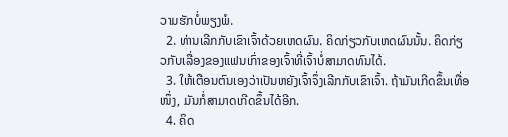ວາມຮັກບໍ່ພຽງພໍ.
  2. ທ່ານເລີກກັບເຂົາເຈົ້າດ້ວຍເຫດຜົນ. ຄິດກ່ຽວກັບເຫດຜົນນັ້ນ. ຄິດກ່ຽວກັບເລື່ອງຂອງແຟນເກົ່າຂອງເຈົ້າທີ່ເຈົ້າບໍ່ສາມາດທົນໄດ້.
  3. ໃຫ້ເຕືອນຕົນເອງວ່າເປັນຫຍັງເຈົ້າຈຶ່ງເລີກກັບເຂົາເຈົ້າ. ຖ້າມັນເກີດຂຶ້ນເທື່ອໜຶ່ງ, ມັນກໍ່ສາມາດເກີດຂຶ້ນໄດ້ອີກ.
  4. ຄິດ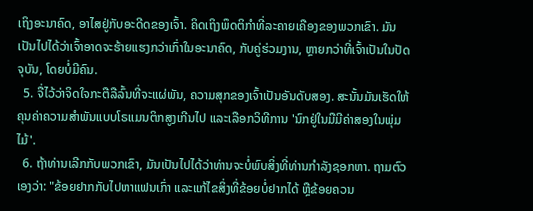ເຖິງອະນາຄົດ, ອາໄສຢູ່ກັບອະດີດຂອງເຈົ້າ. ຄິດເຖິງພຶດຕິກໍາທີ່ລະຄາຍເຄືອງຂອງພວກເຂົາ. ມັນເປັນໄປໄດ້ວ່າເຈົ້າອາດຈະຮ້າຍແຮງກວ່າເກົ່າໃນອະນາຄົດ, ກັບຄູ່ຮ່ວມງານ, ຫຼາຍກວ່າທີ່ເຈົ້າເປັນໃນປັດຈຸບັນ, ໂດຍບໍ່ມີຄົນ.
  5. ຈື່ໄວ້ວ່າຈິດໃຈກະຕືລືລົ້ນທີ່ຈະແຜ່ພັນ, ຄວາມສຸກຂອງເຈົ້າເປັນອັນດັບສອງ. ສະນັ້ນມັນເຮັດໃຫ້ຄຸນຄ່າຄວາມສຳພັນແບບໂຣແມນຕິກສູງເກີນໄປ ແລະເລືອກວິທີການ 'ນົກຢູ່ໃນມືມີຄ່າສອງໃນພຸ່ມໄມ້'.
  6. ຖ້າທ່ານເລີກກັບພວກເຂົາ, ມັນເປັນໄປໄດ້ວ່າທ່ານຈະບໍ່ພົບສິ່ງທີ່ທ່ານກໍາລັງຊອກຫາ. ຖາມຕົວເອງວ່າ: "ຂ້ອຍຢາກກັບໄປຫາແຟນເກົ່າ ແລະແກ້ໄຂສິ່ງທີ່ຂ້ອຍບໍ່ຢາກໄດ້ ຫຼືຂ້ອຍຄວນ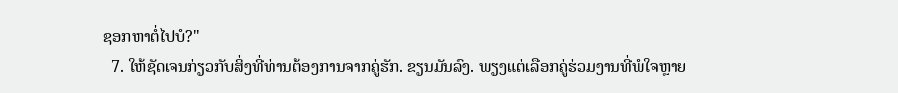ຊອກຫາຕໍ່ໄປບໍ?"
  7. ໃຫ້ຊັດເຈນກ່ຽວກັບສິ່ງທີ່ທ່ານຕ້ອງການຈາກຄູ່ຮັກ. ຂຽນມັນລົງ. ພຽງແຕ່ເລືອກຄູ່ຮ່ວມງານທີ່ພໍໃຈຫຼາຍ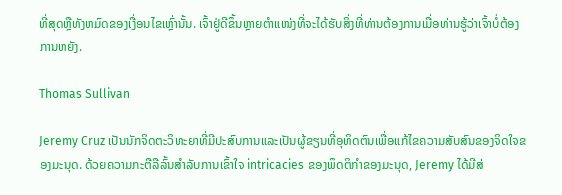ທີ່ສຸດຫຼືທັງຫມົດຂອງເງື່ອນໄຂເຫຼົ່ານັ້ນ. ເຈົ້າຢູ່ດີຂຶ້ນຫຼາຍຕຳແໜ່ງທີ່ຈະໄດ້ຮັບສິ່ງທີ່ທ່ານຕ້ອງການເມື່ອທ່ານຮູ້ວ່າເຈົ້າບໍ່ຕ້ອງການຫຍັງ.

Thomas Sullivan

Jeremy Cruz ເປັນນັກຈິດຕະວິທະຍາທີ່ມີປະສົບການແລະເປັນຜູ້ຂຽນທີ່ອຸທິດຕົນເພື່ອແກ້ໄຂຄວາມສັບສົນຂອງຈິດໃຈຂອງມະນຸດ. ດ້ວຍຄວາມກະຕືລືລົ້ນສໍາລັບການເຂົ້າໃຈ intricacies ຂອງພຶດຕິກໍາຂອງມະນຸດ, Jeremy ໄດ້ມີສ່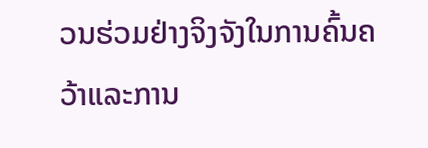ວນຮ່ວມຢ່າງຈິງຈັງໃນການຄົ້ນຄວ້າແລະການ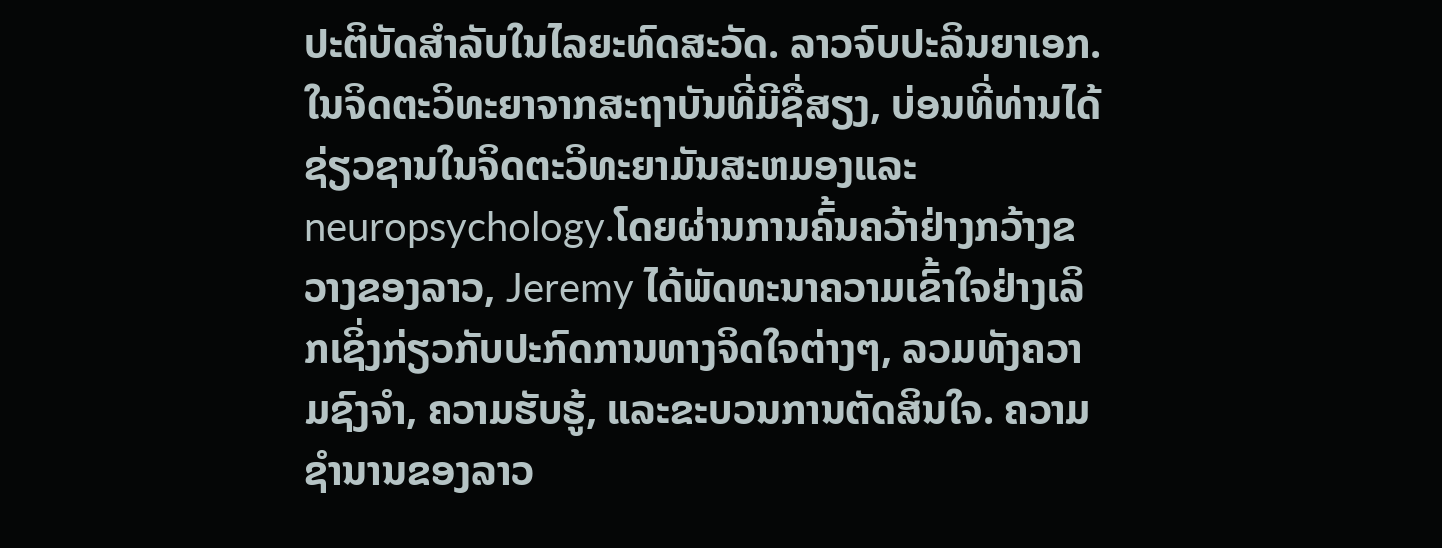ປະຕິບັດສໍາລັບໃນໄລຍະທົດສະວັດ. ລາວຈົບປະລິນຍາເອກ. ໃນຈິດຕະວິທະຍາຈາກສະຖາບັນທີ່ມີຊື່ສຽງ, ບ່ອນທີ່ທ່ານໄດ້ຊ່ຽວຊານໃນຈິດຕະວິທະຍາມັນສະຫມອງແລະ neuropsychology.ໂດຍຜ່ານການຄົ້ນຄວ້າຢ່າງກວ້າງຂວາງຂອງລາວ, Jeremy ໄດ້ພັດທະນາຄວາມເຂົ້າໃຈຢ່າງເລິກເຊິ່ງກ່ຽວກັບປະກົດການທາງຈິດໃຈຕ່າງໆ, ລວມທັງຄວາມຊົງຈໍາ, ຄວາມຮັບຮູ້, ແລະຂະບວນການຕັດສິນໃຈ. ຄວາມຊໍານານຂອງລາວ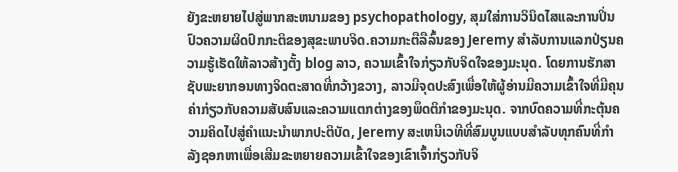ຍັງຂະຫຍາຍໄປສູ່ພາກສະຫນາມຂອງ psychopathology, ສຸມໃສ່ການວິນິດໄສແລະການປິ່ນປົວຄວາມຜິດປົກກະຕິຂອງສຸຂະພາບຈິດ.ຄວາມກະຕືລືລົ້ນຂອງ Jeremy ສໍາລັບການແລກປ່ຽນຄວາມຮູ້ເຮັດໃຫ້ລາວສ້າງຕັ້ງ blog ລາວ, ຄວາມເຂົ້າໃຈກ່ຽວກັບຈິດໃຈຂອງມະນຸດ. ໂດຍການຮັກສາຊັບພະຍາກອນທາງຈິດຕະສາດທີ່ກວ້າງຂວາງ, ລາວມີຈຸດປະສົງເພື່ອໃຫ້ຜູ້ອ່ານມີຄວາມເຂົ້າໃຈທີ່ມີຄຸນຄ່າກ່ຽວກັບຄວາມສັບສົນແລະຄວາມແຕກຕ່າງຂອງພຶດຕິກໍາຂອງມະນຸດ. ຈາກບົດຄວາມທີ່ກະຕຸ້ນຄວາມຄິດໄປສູ່ຄໍາແນະນໍາພາກປະຕິບັດ, Jeremy ສະເຫນີເວທີທີ່ສົມບູນແບບສໍາລັບທຸກຄົນທີ່ກໍາລັງຊອກຫາເພື່ອເສີມຂະຫຍາຍຄວາມເຂົ້າໃຈຂອງເຂົາເຈົ້າກ່ຽວກັບຈິ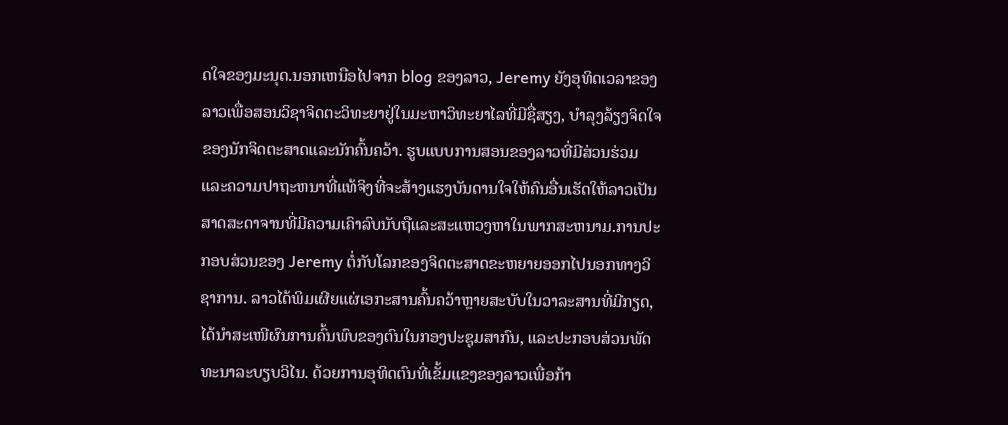ດໃຈຂອງມະນຸດ.ນອກເຫນືອໄປຈາກ blog ຂອງລາວ, Jeremy ຍັງອຸທິດເວລາຂອງລາວເພື່ອສອນວິຊາຈິດຕະວິທະຍາຢູ່ໃນມະຫາວິທະຍາໄລທີ່ມີຊື່ສຽງ, ບໍາລຸງລ້ຽງຈິດໃຈຂອງນັກຈິດຕະສາດແລະນັກຄົ້ນຄວ້າ. ຮູບແບບການສອນຂອງລາວທີ່ມີສ່ວນຮ່ວມແລະຄວາມປາຖະຫນາທີ່ແທ້ຈິງທີ່ຈະສ້າງແຮງບັນດານໃຈໃຫ້ຄົນອື່ນເຮັດໃຫ້ລາວເປັນສາດສະດາຈານທີ່ມີຄວາມເຄົາລົບນັບຖືແລະສະແຫວງຫາໃນພາກສະຫນາມ.ການປະກອບສ່ວນຂອງ Jeremy ຕໍ່ກັບໂລກຂອງຈິດຕະສາດຂະຫຍາຍອອກໄປນອກທາງວິຊາການ. ລາວໄດ້ພິມເຜີຍແຜ່ເອກະສານຄົ້ນຄວ້າຫຼາຍສະບັບໃນວາລະສານທີ່ມີກຽດ, ໄດ້ນຳສະເໜີຜົນການຄົ້ນພົບຂອງຕົນໃນກອງປະຊຸມສາກົນ, ແລະປະກອບສ່ວນພັດທະນາລະບຽບວິໄນ. ດ້ວຍການອຸທິດຕົນທີ່ເຂັ້ມແຂງຂອງລາວເພື່ອກ້າ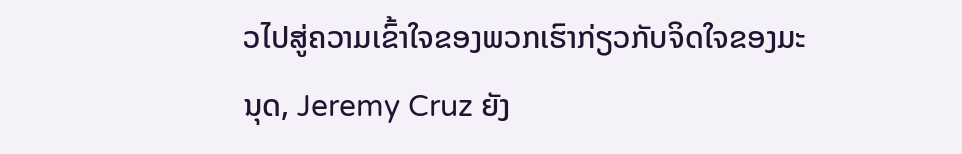ວໄປສູ່ຄວາມເຂົ້າໃຈຂອງພວກເຮົາກ່ຽວກັບຈິດໃຈຂອງມະນຸດ, Jeremy Cruz ຍັງ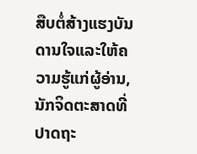ສືບຕໍ່ສ້າງແຮງບັນດານໃຈແລະໃຫ້ຄວາມຮູ້ແກ່ຜູ້ອ່ານ, ນັກຈິດຕະສາດທີ່ປາດຖະ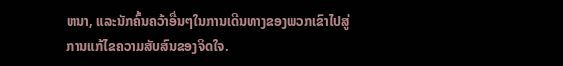ຫນາ, ແລະນັກຄົ້ນຄວ້າອື່ນໆໃນການເດີນທາງຂອງພວກເຂົາໄປສູ່ການແກ້ໄຂຄວາມສັບສົນຂອງຈິດໃຈ.